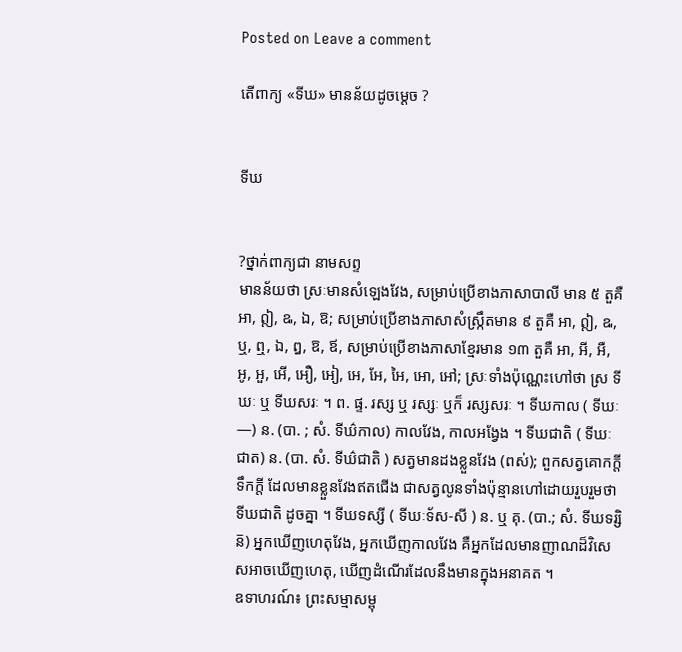Posted on Leave a comment

តើពាក្យ «ទីឃ» មានន័យដូចម្ដេច ?


ទីឃ


?ថ្នាក់ពាក្យជា នាមសព្ទ
មានន័យថា ស្រៈមានសំឡេងវែង, សម្រាប់ប្រើខាងភាសាបាលី មាន ៥ តួគឺ អា, ឦ, ឩ, ឯ, ឱ; សម្រាប់ប្រើខាងភាសាសំស្រឹ្កតមាន ៩ តួគឺ អា, ឦ, ឩ, ឬ, ឮ, ឯ, ឰ, ឱ, ឪ, សម្រាប់ប្រើខាងភាសាខ្មែរមាន ១៣ តួគឺ អា, អី, អឺ, អូ, អួ, អើ, អឿ, អៀ, អេ, អែ, អៃ, អោ, អៅ; ស្រៈទាំងប៉ុណ្ណេះហៅថា ស្រ ទីឃៈ ឬ ទីឃសរៈ ។ ព. ផ្ទ. រស្ស ឬ រស្សៈ ឬក៏ រស្សសរៈ ។ ទីឃកាល ( ទីឃៈ—) ន. (បា. ; សំ. ទីឃ៌កាល) កាលវែង, កាលអង្វែង ។ ទីឃជាតិ ( ទីឃៈជាត) ន. (បា. សំ. ទីឃ៌ជាតិ ) សត្វមានដងខ្លួនវែង (ពស់); ពួកសត្វគោកក្ដី ទឹកក្ដី ដែលមានខ្លួនវែងឥតជើង ជាសត្វលូនទាំងប៉ុន្មានហៅដោយរួបរួមថា ទីឃជាតិ ដូចគ្នា ។ ទីឃទស្សី ( ទីឃៈទ័ស-សី ) ន. ឬ គុ. (បា.; សំ. ទីឃទរ្សិន៑) អ្នកឃើញហេតុវែង, អ្នកឃើញកាលវែង គឺអ្នកដែលមានញាណដ៏វិសេសអាចឃើញហេតុ, ឃើញដំណើរដែលនឹងមានក្នុងអនាគត ។
ឧទាហរណ៍៖ ព្រះសម្មាសម្ពុ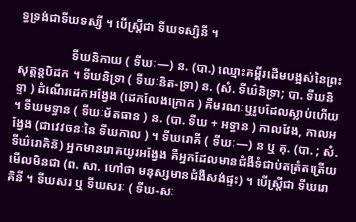ទ្ធទ្រង់ជាទីឃទស្សី ។ បើស្ត្រីជា ទីឃទស្សិនី ។

                 ទីឃនិកាយ ( ទីឃៈ—) ន. (បា.) ឈ្មោះគម្ពីរដើមបង្អស់នៃព្រះសុត្តន្ដបិដក ។ ទីឃនិទ្រា ( ទីឃៈនិត-ទ្រា) ន. (សំ. ទីឃ៌និទ្រា; បា. ទីឃនិទ្ទា ) ដំណើរដេកអង្វែង (ដេកលែងក្រោក ) គឺមរណៈឬរូបដែលស្លាប់ហើយ ។ ទីឃមទ្ធាន ( ទីឃៈម័តធាន ) ន. (បា. ទីឃ + អទ្ធាន ) កាលវែង, កាលអង្វែង (ជាវេវចនៈនៃ ទីឃកាល ) ។ ទីឃរោគី ( ទីឃៈ—) ន ឬ គុ. (បា. ; សំ. ទីឃ៌រោគិន៑) អ្នកមានរោគយូរអង្វែង គឺអ្នកដែលមានជំងឺទំជាប់តត្រំតត្រើយមើលមិនជា (ព. សា. ហៅថា មនុស្សមានជំងឺសង់ផ្ទះ) ។ បើស្ត្រីជា ទីឃរោគិនី ។ ទីឃសរ ឬ ទីឃសរៈ ( ទីឃ-សៈ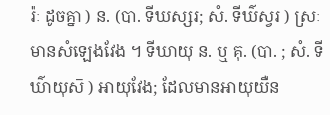រ៉ៈ ដូចគ្នា ) ន. (បា. ទីឃស្សរ; សំ. ទីឃ៌ស្វរ ) ស្រៈមានសំឡេងវែង ។ ទីឃាយុ ន. ឬ គុ. (បា. ; សំ. ទីឃ៌ាយុស៑ ) អាយុវែង; ដែលមានអាយុយឺន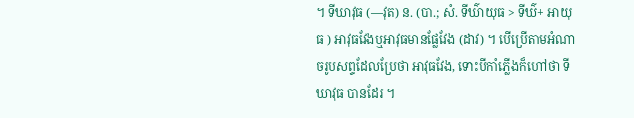។ ទីឃាវុធ (—វុត) ន. (បា.; សំ. ទីឃ៌ាយុធ > ទីឃ៌+ អាយុធ ) អាវុធវែងឬអាវុធមានផ្លែវែង (ដាវ) ។ បើប្រើតាមអំណាចរូបសព្ទដែលប្រែថា អាវុធវែង, ទោះបីកាំភ្លើងក៏ហៅថា ទីឃាវុធ បានដែរ ។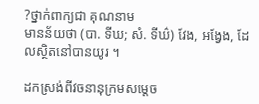?ថ្នាក់ពាក្យជា គុណនាម
មានន័យថា (បា. ទីឃ; សំ. ទីឃ៌) វែង, អង្វែង, ដែលស្ថិតនៅបានយូរ ។

ដកស្រង់ពីវចនានុក្រមសម្ដេច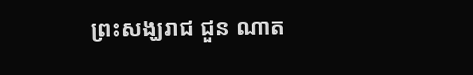ព្រះសង្ឃរាជ ជួន ណាត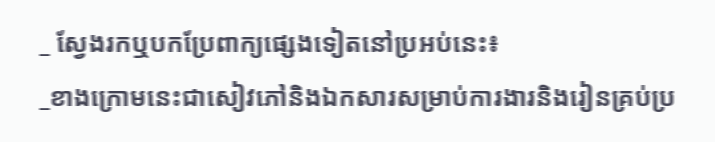_ ស្វែងរកឬបកប្រែពាក្យផ្សេងទៀតនៅប្រអប់នេះ៖
_ខាងក្រោមនេះជាសៀវភៅនិងឯកសារសម្រាប់ការងារនិងរៀនគ្រប់ប្រ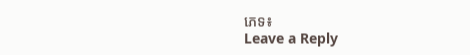ភេទ៖
Leave a Reply